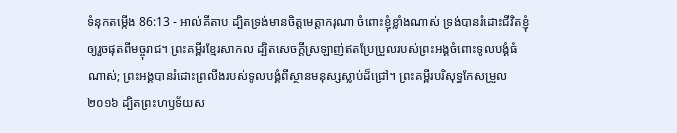ទំនុកតម្កើង 86:13 - អាល់គីតាប ដ្បិតទ្រង់មានចិត្តមេត្តាករុណា ចំពោះខ្ញុំខ្លាំងណាស់ ទ្រង់បានរំដោះជីវិតខ្ញុំ ឲ្យរួចផុតពីមច្ចុរាជ។ ព្រះគម្ពីរខ្មែរសាកល ដ្បិតសេចក្ដីស្រឡាញ់ឥតប្រែប្រួលរបស់ព្រះអង្គចំពោះទូលបង្គំធំណាស់; ព្រះអង្គបានរំដោះព្រលឹងរបស់ទូលបង្គំពីស្ថានមនុស្សស្លាប់ដ៏ជ្រៅ។ ព្រះគម្ពីរបរិសុទ្ធកែសម្រួល ២០១៦ ដ្បិតព្រះហឫទ័យស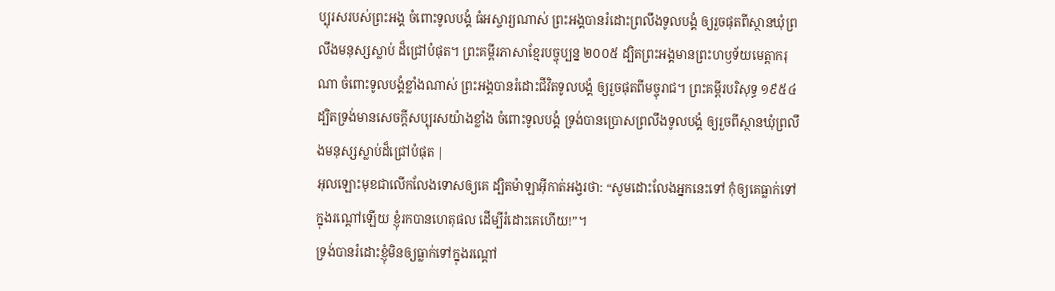ប្បុរសរបស់ព្រះអង្គ ចំពោះទូលបង្គំ ធំអស្ចារ្យណាស់ ព្រះអង្គបានរំដោះព្រលឹងទូលបង្គំ ឲ្យរួចផុតពីស្ថានឃុំព្រលឹងមនុស្សស្លាប់ ដ៏ជ្រៅបំផុត។ ព្រះគម្ពីរភាសាខ្មែរបច្ចុប្បន្ន ២០០៥ ដ្បិតព្រះអង្គមានព្រះហឫទ័យមេត្តាករុណា ចំពោះទូលបង្គំខ្លាំងណាស់ ព្រះអង្គបានរំដោះជីវិតទូលបង្គំ ឲ្យរួចផុតពីមច្ចុរាជ។ ព្រះគម្ពីរបរិសុទ្ធ ១៩៥៤ ដ្បិតទ្រង់មានសេចក្ដីសប្បុរសយ៉ាងខ្លាំង ចំពោះទូលបង្គំ ទ្រង់បានប្រោសព្រលឹងទូលបង្គំ ឲ្យរួចពីស្ថានឃុំព្រលឹងមនុស្សស្លាប់ដ៏ជ្រៅបំផុត |
អុលឡោះមុខជាលើកលែងទោសឲ្យគេ ដ្បិតម៉ាឡាអ៊ីកាត់អង្វរថា: “សូមដោះលែងអ្នកនេះទៅ កុំឲ្យគេធ្លាក់ទៅក្នុងរណ្ដៅឡើយ ខ្ញុំរកបានហេតុផល ដើម្បីរំដោះគេហើយ!”។
ទ្រង់បានរំដោះខ្ញុំមិនឲ្យធ្លាក់ទៅក្នុងរណ្ដៅ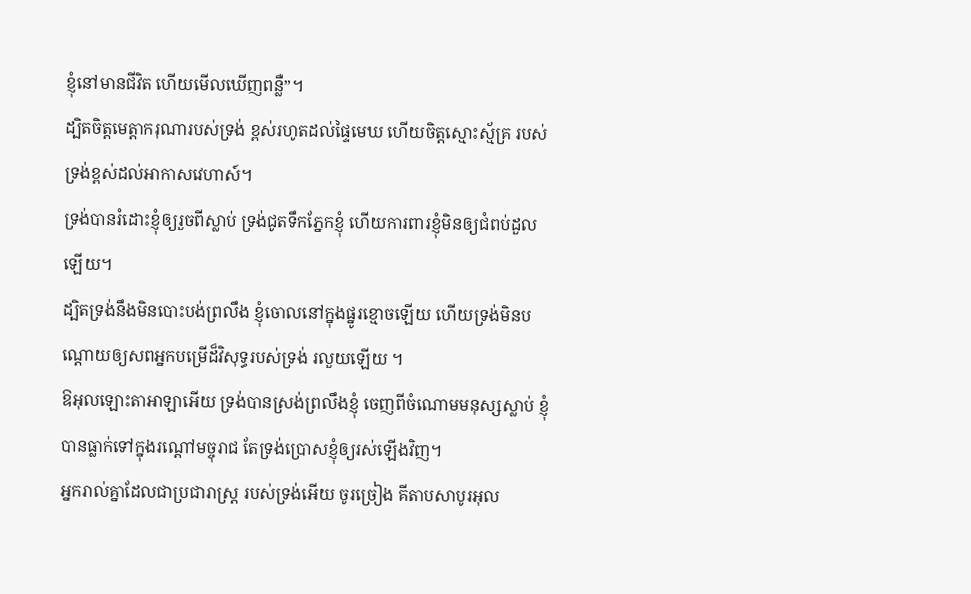ខ្ញុំនៅមានជីវិត ហើយមើលឃើញពន្លឺ”។
ដ្បិតចិត្តមេត្តាករុណារបស់ទ្រង់ ខ្ពស់រហូតដល់ផ្ទៃមេឃ ហើយចិត្តស្មោះស្ម័គ្រ របស់ទ្រង់ខ្ពស់ដល់អាកាសវេហាស៍។
ទ្រង់បានរំដោះខ្ញុំឲ្យរួចពីស្លាប់ ទ្រង់ជូតទឹកភ្នែកខ្ញុំ ហើយការពារខ្ញុំមិនឲ្យជំពប់ដួលឡើយ។
ដ្បិតទ្រង់នឹងមិនបោះបង់ព្រលឹង ខ្ញុំចោលនៅក្នុងផ្នូរខ្មោចឡើយ ហើយទ្រង់មិនបណ្តោយឲ្យសពអ្នកបម្រើដ៏វិសុទ្ធរបស់ទ្រង់ រលួយឡើយ ។
ឱអុលឡោះតាអាឡាអើយ ទ្រង់បានស្រង់ព្រលឹងខ្ញុំ ចេញពីចំណោមមនុស្សស្លាប់ ខ្ញុំបានធ្លាក់ទៅក្នុងរណ្ដៅមច្ចុរាជ តែទ្រង់ប្រោសខ្ញុំឲ្យរស់ឡើងវិញ។
អ្នករាល់គ្នាដែលជាប្រជារាស្ត្រ របស់ទ្រង់អើយ ចូរច្រៀង គីតាបសាបូរអុល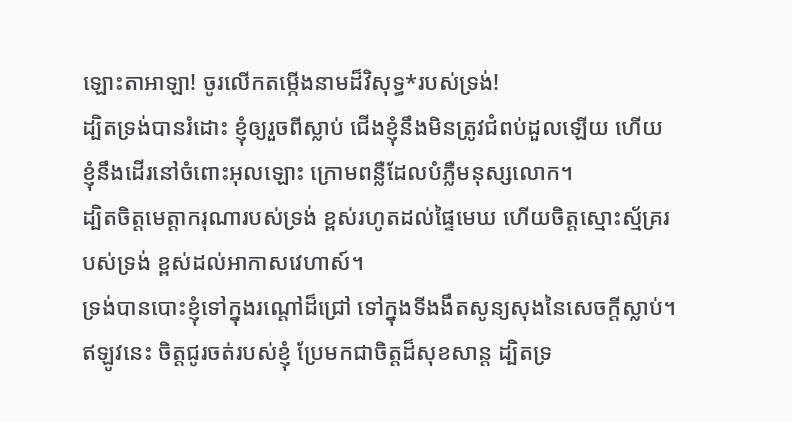ឡោះតាអាឡា! ចូរលើកតម្កើងនាមដ៏វិសុទ្ធ*របស់ទ្រង់!
ដ្បិតទ្រង់បានរំដោះ ខ្ញុំឲ្យរួចពីស្លាប់ ជើងខ្ញុំនឹងមិនត្រូវជំពប់ដួលឡើយ ហើយខ្ញុំនឹងដើរនៅចំពោះអុលឡោះ ក្រោមពន្លឺដែលបំភ្លឺមនុស្សលោក។
ដ្បិតចិត្តមេត្តាករុណារបស់ទ្រង់ ខ្ពស់រហូតដល់ផ្ទៃមេឃ ហើយចិត្តស្មោះស្ម័គ្ររបស់ទ្រង់ ខ្ពស់ដល់អាកាសវេហាស៍។
ទ្រង់បានបោះខ្ញុំទៅក្នុងរណ្ដៅដ៏ជ្រៅ ទៅក្នុងទីងងឹតសូន្យសុងនៃសេចក្ដីស្លាប់។
ឥឡូវនេះ ចិត្តជូរចត់របស់ខ្ញុំ ប្រែមកជាចិត្តដ៏សុខសាន្ត ដ្បិតទ្រ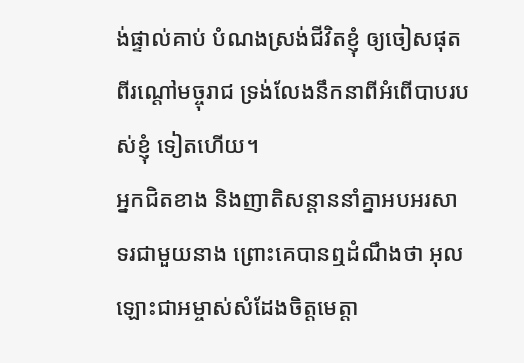ង់ផ្ទាល់គាប់ បំណងស្រង់ជីវិតខ្ញុំ ឲ្យចៀសផុតពីរណ្ដៅមច្ចុរាជ ទ្រង់លែងនឹកនាពីអំពើបាបរបស់ខ្ញុំ ទៀតហើយ។
អ្នកជិតខាង និងញាតិសន្ដាននាំគ្នាអបអរសាទរជាមួយនាង ព្រោះគេបានឮដំណឹងថា អុលឡោះជាអម្ចាស់សំដែងចិត្តមេត្ដា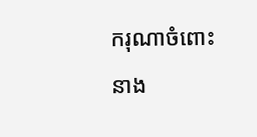ករុណាចំពោះនាង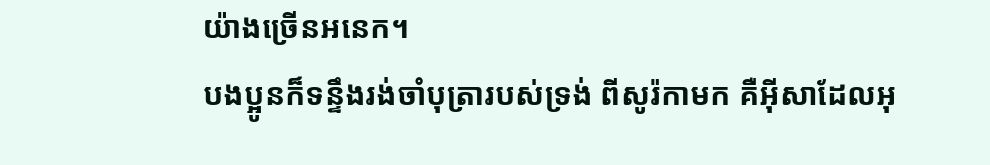យ៉ាងច្រើនអនេក។
បងប្អូនក៏ទន្ទឹងរង់ចាំបុត្រារបស់ទ្រង់ ពីសូរ៉កាមក គឺអ៊ីសាដែលអុ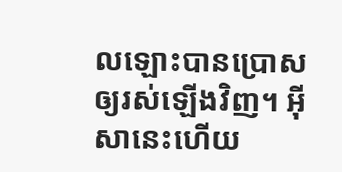លឡោះបានប្រោសឲ្យរស់ឡើងវិញ។ អ៊ីសានេះហើយ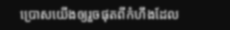ប្រោសយើងឲ្យរួចផុតពីកំហឹងដែល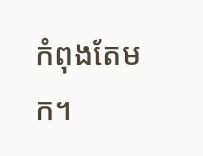កំពុងតែមក។